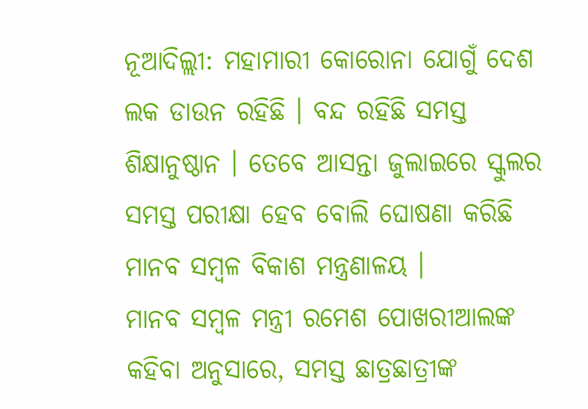ନୂଆଦିଲ୍ଲୀ: ମହାମାରୀ କୋରୋନା ଯୋଗୁଁ ଦେଶ ଲକ ଡାଉନ ରହିଛି । ବନ୍ଦ ରହିଛି ସମସ୍ତ ଶିକ୍ଷାନୁଷ୍ଠାନ । ତେବେ ଆସନ୍ତା ଜୁଲାଇରେ ସ୍କୁଲର ସମସ୍ତ ପରୀକ୍ଷା ହେବ ବୋଲି ଘୋଷଣା କରିଛି ମାନବ ସମ୍ବଳ ବିକାଶ ମନ୍ତ୍ରଣାଳୟ ।
ମାନବ ସମ୍ବଳ ମନ୍ତ୍ରୀ ରମେଶ ପୋଖରୀଆଲଙ୍କ କହିବା ଅନୁସାରେ, ସମସ୍ତ ଛାତ୍ରଛାତ୍ରୀଙ୍କ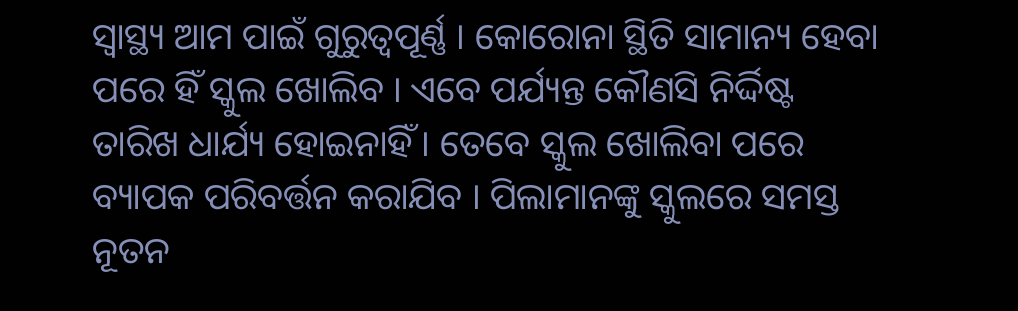ସ୍ବାସ୍ଥ୍ୟ ଆମ ପାଇଁ ଗୁରୁତ୍ବପୂର୍ଣ୍ଣ । କୋରୋନା ସ୍ଥିତି ସାମାନ୍ୟ ହେବା ପରେ ହିଁ ସ୍କୁଲ ଖୋଲିବ । ଏବେ ପର୍ଯ୍ୟନ୍ତ କୌଣସି ନିର୍ଦ୍ଦିଷ୍ଟ ତାରିଖ ଧାର୍ଯ୍ୟ ହୋଇନାହିଁ । ତେବେ ସ୍କୁଲ ଖୋଲିବା ପରେ ବ୍ୟାପକ ପରିବର୍ତ୍ତନ କରାଯିବ । ପିଲାମାନଙ୍କୁ ସ୍କୁଲରେ ସମସ୍ତ ନୂତନ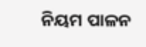ନିୟମ ପାଳନ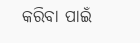କରିବା ପାଇଁ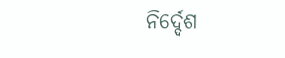ନିର୍ଦ୍ଦେଶ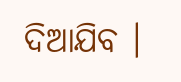ଦିଆଯିବ ।